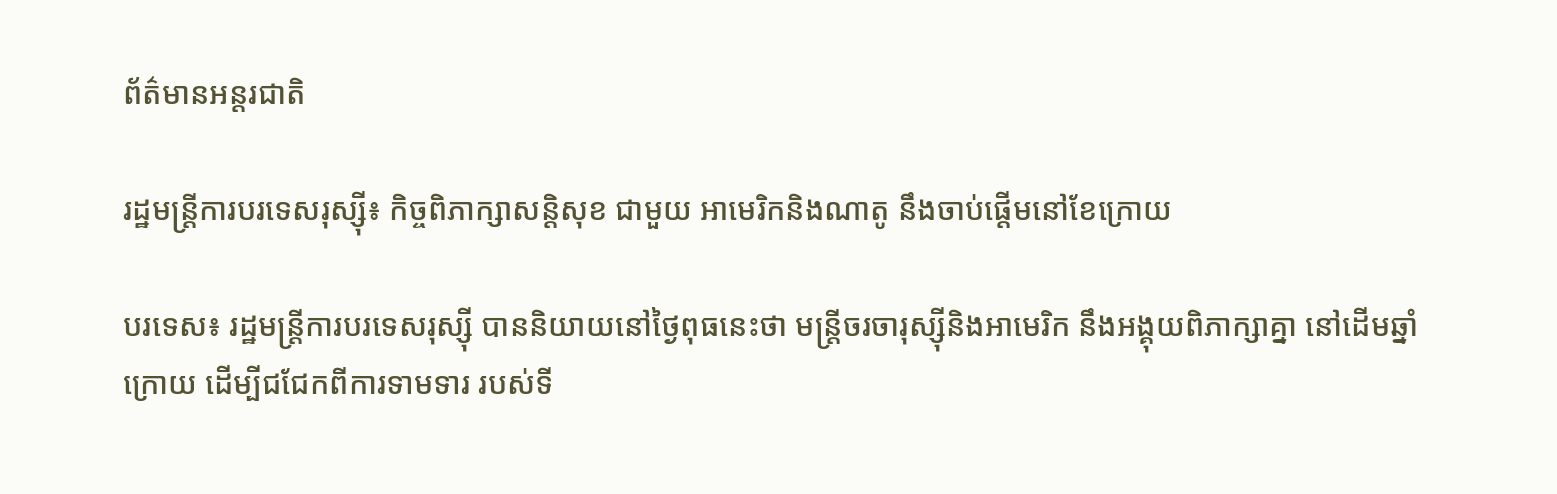ព័ត៌មានអន្តរជាតិ

រដ្ឋមន្ត្រីការបរទេសរុស្ស៊ី៖ កិច្ចពិភាក្សាសន្តិសុខ ជាមួយ អាមេរិកនិងណាតូ នឹងចាប់ផ្តើមនៅខែក្រោយ

បរទេស៖ រដ្ឋមន្ត្រីការបរទេសរុស្ស៊ី បាននិយាយនៅថ្ងៃពុធនេះថា មន្ត្រីចរចារុស្ស៊ីនិងអាមេរិក នឹងអង្គុយពិភាក្សាគ្នា នៅដើមឆ្នាំក្រោយ ដើម្បីជជែកពីការទាមទារ របស់ទី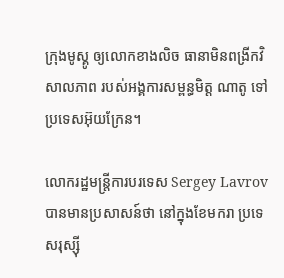ក្រុងមូស្គូ ឲ្យលោកខាងលិច ធានាមិនពង្រីកវិសាលភាព របស់អង្គការសម្ពន្ធមិត្ត ណាតូ ទៅប្រទេសអ៊ុយក្រែន។

លោករដ្ឋមន្ត្រីការបរទេស Sergey Lavrov បានមានប្រសាសន៍ថា នៅក្នុងខែមករា ប្រទេសរុស្ស៊ី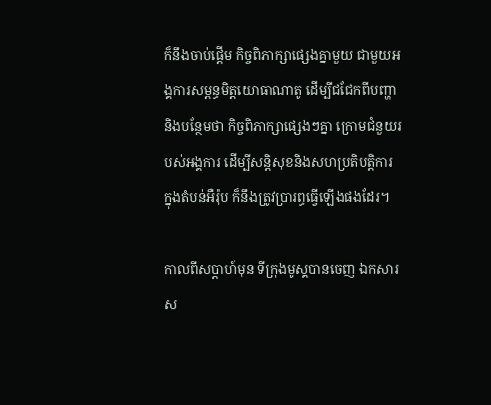ក៏នឹងចាប់ផ្តើម កិច្ចពិភាក្សាផ្សេងគ្នាមួយ ជាមួយអង្គការសម្ពន្ធមិត្តយោធាណាតូ ដើម្បីជជែកពីបញ្ហា និងបន្ថែមថា កិច្ចពិភាក្សាផ្សេងៗគ្នា ក្រោមជំនួយរបស់អង្គការ ដើម្បីសន្តិសុខនិងសហប្រតិបត្តិការ ក្នុងតំបន់អឺរ៉ុប ក៏នឹងត្រូវប្រារព្ធធ្វើឡើងផងដែរ។

កាលពីសប្ដាហ៍មុន ទីក្រុងមូស្គបានចេញ ឯកសារស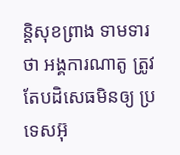ន្តិសុខព្រាង ទាមទារថា អង្គការណាតូ ត្រូវតែបដិសេធមិនឲ្យ ប្រទេសអ៊ុ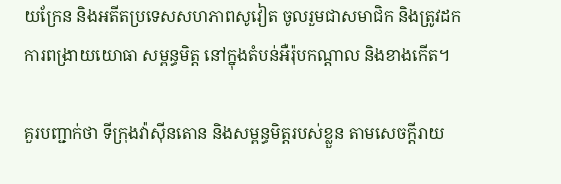យក្រែន និងអតីតប្រទេសសហភាពសូវៀត ចូលរួមជាសមាជិក និងត្រូវដកការពង្រាយយោធា សម្ពន្ធមិត្ត នៅក្នុងតំបន់អឺរ៉ុបកណ្ដាល និងខាងកើត។

គួរបញ្ជាក់ថា ទីក្រុងវ៉ាស៊ីនតោន និងសម្ពន្ធមិត្តរបស់ខ្លួន តាមសេចក្តីរាយ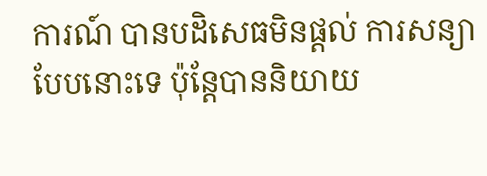ការណ៍ បានបដិសេធមិនផ្តល់ ការសន្យាបែបនោះទេ ប៉ុន្តែបាននិយាយ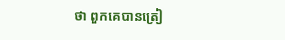ថា ពួកគេបានត្រៀ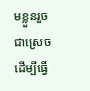មខ្លួនរួចជាស្រេច ដើម្បីធ្វើ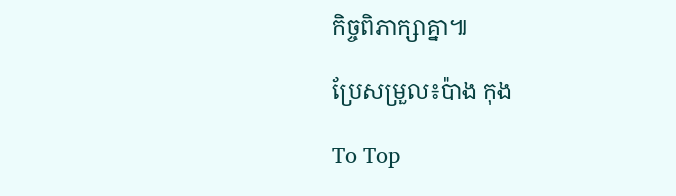កិច្ចពិភាក្សាគ្នា៕

ប្រែសម្រួល៖ប៉ាង កុង

To Top